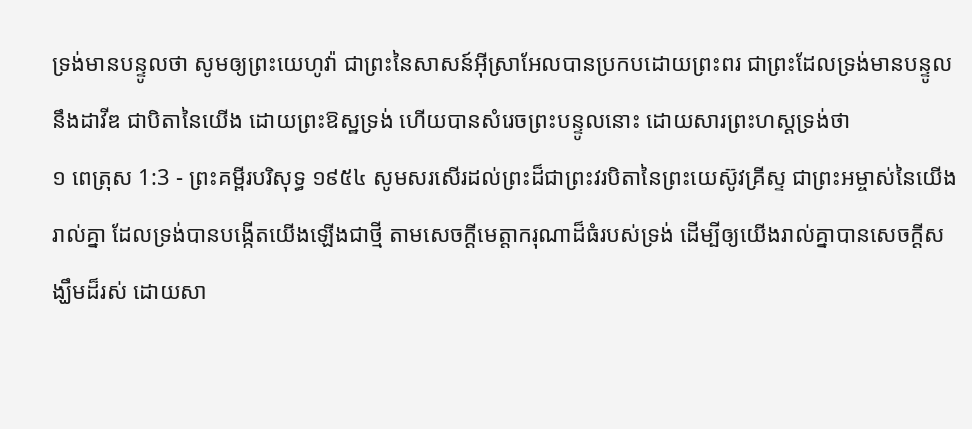ទ្រង់មានបន្ទូលថា សូមឲ្យព្រះយេហូវ៉ា ជាព្រះនៃសាសន៍អ៊ីស្រាអែលបានប្រកបដោយព្រះពរ ជាព្រះដែលទ្រង់មានបន្ទូលនឹងដាវីឌ ជាបិតានៃយើង ដោយព្រះឱស្ឋទ្រង់ ហើយបានសំរេចព្រះបន្ទូលនោះ ដោយសារព្រះហស្តទ្រង់ថា
១ ពេត្រុស 1:3 - ព្រះគម្ពីរបរិសុទ្ធ ១៩៥៤ សូមសរសើរដល់ព្រះដ៏ជាព្រះវរបិតានៃព្រះយេស៊ូវគ្រីស្ទ ជាព្រះអម្ចាស់នៃយើងរាល់គ្នា ដែលទ្រង់បានបង្កើតយើងឡើងជាថ្មី តាមសេចក្ដីមេត្តាករុណាដ៏ធំរបស់ទ្រង់ ដើម្បីឲ្យយើងរាល់គ្នាបានសេចក្ដីសង្ឃឹមដ៏រស់ ដោយសា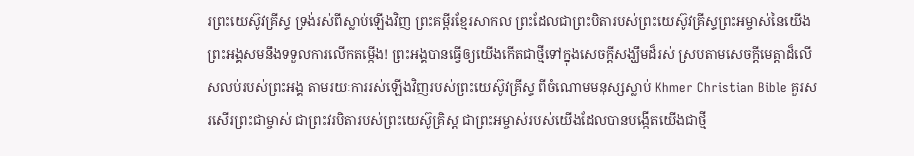រព្រះយេស៊ូវគ្រីស្ទ ទ្រង់រស់ពីស្លាប់ឡើងវិញ ព្រះគម្ពីរខ្មែរសាកល ព្រះដែលជាព្រះបិតារបស់ព្រះយេស៊ូវគ្រីស្ទព្រះអម្ចាស់នៃយើង ព្រះអង្គសមនឹងទទួលការលើកតម្កើង! ព្រះអង្គបានធ្វើឲ្យយើងកើតជាថ្មីទៅក្នុងសេចក្ដីសង្ឃឹមដ៏រស់ ស្របតាមសេចក្ដីមេត្តាដ៏លើសលប់របស់ព្រះអង្គ តាមរយៈការរស់ឡើងវិញរបស់ព្រះយេស៊ូវគ្រីស្ទ ពីចំណោមមនុស្សស្លាប់ Khmer Christian Bible គួរសរសើរព្រះជាម្ចាស់ ជាព្រះវរបិតារបស់ព្រះយេស៊ូគ្រិស្ដ ជាព្រះអម្ចាស់របស់យើងដែលបានបង្កើតយើងជាថ្មី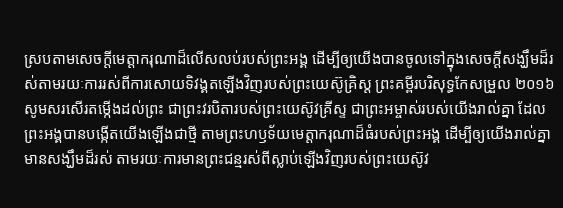ស្របតាមសេចក្ដីមេត្តាករុណាដ៏លើសលប់របស់ព្រះអង្គ ដើម្បីឲ្យយើងបានចូលទៅក្នុងសេចក្ដីសង្ឃឹមដ៏រស់តាមរយៈការរស់ពីការសោយទិវង្គតឡើងវិញរបស់ព្រះយេស៊ូគ្រិស្ដ ព្រះគម្ពីរបរិសុទ្ធកែសម្រួល ២០១៦ សូមសរសើរតម្កើងដល់ព្រះ ជាព្រះវរបិតារបស់ព្រះយេស៊ូវគ្រីស្ទ ជាព្រះអម្ចាស់របស់យើងរាល់គ្នា ដែលព្រះអង្គបានបង្កើតយើងឡើងជាថ្មី តាមព្រះហឫទ័យមេត្តាករុណាដ៏ធំរបស់ព្រះអង្គ ដើម្បីឲ្យយើងរាល់គ្នាមានសង្ឃឹមដ៏រស់ តាមរយៈការមានព្រះជន្មរស់ពីស្លាប់ឡើងវិញរបស់ព្រះយេស៊ូវ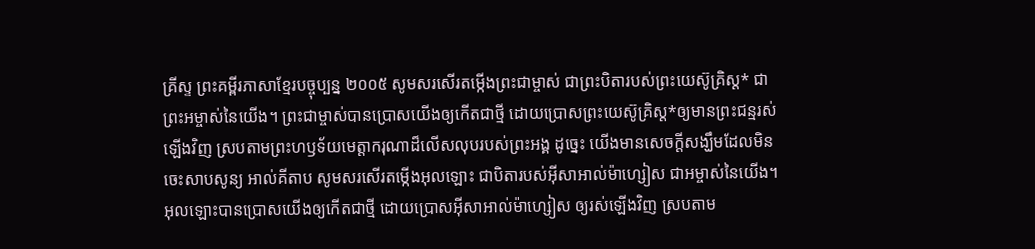គ្រីស្ទ ព្រះគម្ពីរភាសាខ្មែរបច្ចុប្បន្ន ២០០៥ សូមសរសើរតម្កើងព្រះជាម្ចាស់ ជាព្រះបិតារបស់ព្រះយេស៊ូគ្រិស្ត* ជាព្រះអម្ចាស់នៃយើង។ ព្រះជាម្ចាស់បានប្រោសយើងឲ្យកើតជាថ្មី ដោយប្រោសព្រះយេស៊ូគ្រិស្ត*ឲ្យមានព្រះជន្មរស់ឡើងវិញ ស្របតាមព្រះហឫទ័យមេត្តាករុណាដ៏លើសលុបរបស់ព្រះអង្គ ដូច្នេះ យើងមានសេចក្ដីសង្ឃឹមដែលមិនចេះសាបសូន្យ អាល់គីតាប សូមសរសើរតម្កើងអុលឡោះ ជាបិតារបស់អ៊ីសាអាល់ម៉ាហ្សៀស ជាអម្ចាស់នៃយើង។ អុលឡោះបានប្រោសយើងឲ្យកើតជាថ្មី ដោយប្រោសអ៊ីសាអាល់ម៉ាហ្សៀស ឲ្យរស់ឡើងវិញ ស្របតាម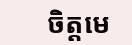ចិត្តមេ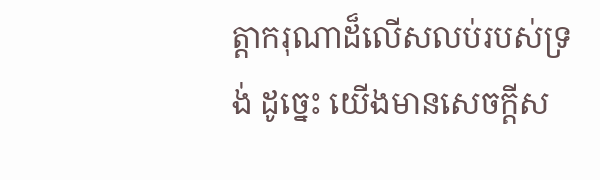ត្ដាករុណាដ៏លើសលប់របស់ទ្រង់ ដូច្នេះ យើងមានសេចក្ដីស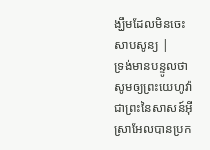ង្ឃឹមដែលមិនចេះសាបសូន្យ |
ទ្រង់មានបន្ទូលថា សូមឲ្យព្រះយេហូវ៉ា ជាព្រះនៃសាសន៍អ៊ីស្រាអែលបានប្រក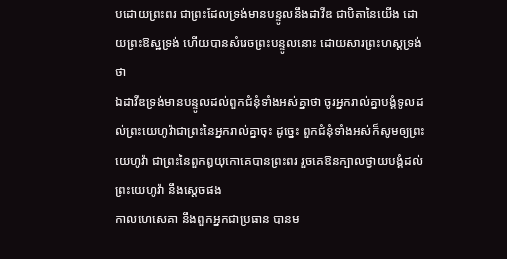បដោយព្រះពរ ជាព្រះដែលទ្រង់មានបន្ទូលនឹងដាវីឌ ជាបិតានៃយើង ដោយព្រះឱស្ឋទ្រង់ ហើយបានសំរេចព្រះបន្ទូលនោះ ដោយសារព្រះហស្តទ្រង់ថា
ឯដាវីឌទ្រង់មានបន្ទូលដល់ពួកជំនុំទាំងអស់គ្នាថា ចូរអ្នករាល់គ្នាបង្គំទូលដល់ព្រះយេហូវ៉ាជាព្រះនៃអ្នករាល់គ្នាចុះ ដូច្នេះ ពួកជំនុំទាំងអស់ក៏សូមឲ្យព្រះយេហូវ៉ា ជាព្រះនៃពួកឰយុកោគេបានព្រះពរ រួចគេឱនក្បាលថ្វាយបង្គំដល់ព្រះយេហូវ៉ា នឹងស្តេចផង
កាលហេសេគា នឹងពួកអ្នកជាប្រធាន បានម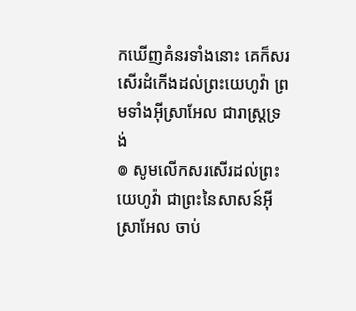កឃើញគំនរទាំងនោះ គេក៏សរសើរដំកើងដល់ព្រះយេហូវ៉ា ព្រមទាំងអ៊ីស្រាអែល ជារាស្ត្រទ្រង់
៙ សូមលើកសរសើរដល់ព្រះយេហូវ៉ា ជាព្រះនៃសាសន៍អ៊ីស្រាអែល ចាប់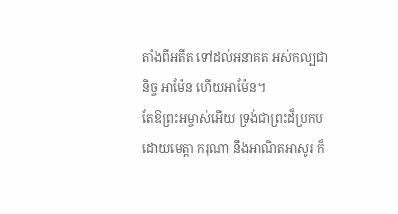តាំងពីអតីត ទៅដល់អនាគត អស់កល្បជានិច្ច អាម៉ែន ហើយអាម៉ែន។
តែឱព្រះអម្ចាស់អើយ ទ្រង់ជាព្រះដ៏ប្រកបដោយមេត្តា ករុណា នឹងអាណិតអាសូរ ក៏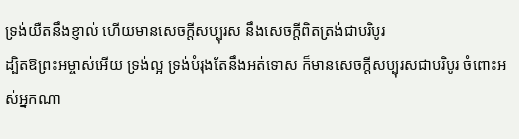ទ្រង់យឺតនឹងខ្ញាល់ ហើយមានសេចក្ដីសប្បុរស នឹងសេចក្ដីពិតត្រង់ជាបរិបូរ
ដ្បិតឱព្រះអម្ចាស់អើយ ទ្រង់ល្អ ទ្រង់បំរុងតែនឹងអត់ទោស ក៏មានសេចក្ដីសប្បុរសជាបរិបូរ ចំពោះអស់អ្នកណា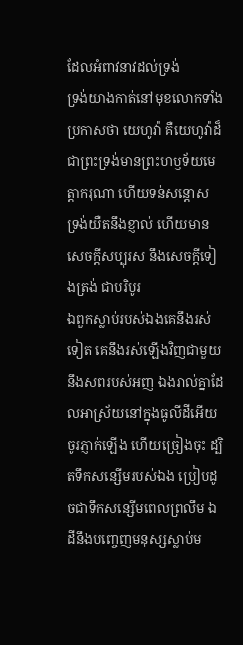ដែលអំពាវនាវដល់ទ្រង់
ទ្រង់យាងកាត់នៅមុខលោកទាំងប្រកាសថា យេហូវ៉ា គឺយេហូវ៉ាដ៏ជាព្រះទ្រង់មានព្រះហឫទ័យមេត្តាករុណា ហើយទន់សន្តោស ទ្រង់យឺតនឹងខ្ញាល់ ហើយមានសេចក្ដីសប្បុរស នឹងសេចក្ដីទៀងត្រង់ ជាបរិបូរ
ឯពួកស្លាប់របស់ឯងគេនឹងរស់ទៀត គេនឹងរស់ឡើងវិញជាមួយនឹងសពរបស់អញ ឯងរាល់គ្នាដែលអាស្រ័យនៅក្នុងធូលីដីអើយ ចូរភ្ញាក់ឡើង ហើយច្រៀងចុះ ដ្បិតទឹកសន្សើមរបស់ឯង ប្រៀបដូចជាទឹកសន្សើមពេលព្រលឹម ឯដីនឹងបញ្ចេញមនុស្សស្លាប់ម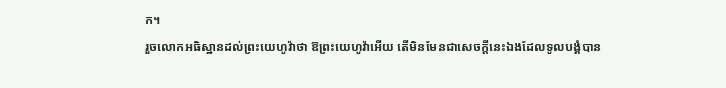ក។
រួចលោកអធិស្ឋានដល់ព្រះយេហូវ៉ាថា ឱព្រះយេហូវ៉ាអើយ តើមិនមែនជាសេចក្ដីនេះឯងដែលទូលបង្គំបាន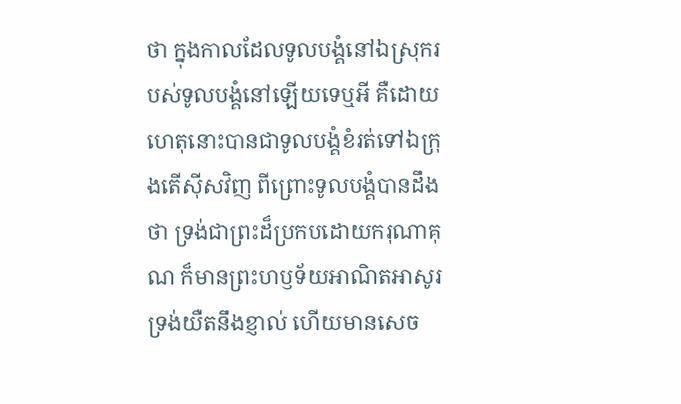ថា ក្នុងកាលដែលទូលបង្គំនៅឯស្រុករបស់ទូលបង្គំនៅឡើយទេឬអី គឺដោយហេតុនោះបានជាទូលបង្គំខំរត់ទៅឯក្រុងតើស៊ីសវិញ ពីព្រោះទូលបង្គំបានដឹងថា ទ្រង់ជាព្រះដ៏ប្រកបដោយករុណាគុណ ក៏មានព្រះហឫទ័យអាណិតអាសូរ ទ្រង់យឺតនឹងខ្ញាល់ ហើយមានសេច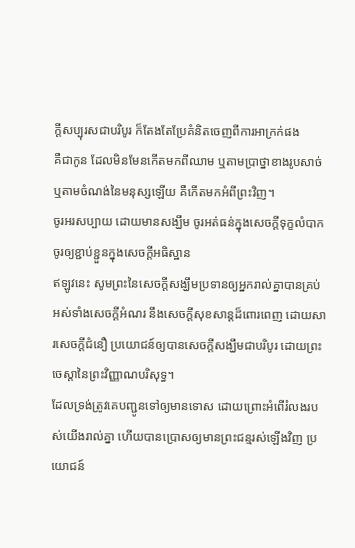ក្ដីសប្បុរសជាបរិបូរ ក៏តែងតែប្រែគំនិតចេញពីការអាក្រក់ផង
គឺជាកូន ដែលមិនមែនកើតមកពីឈាម ឬតាមប្រាថ្នាខាងរូបសាច់ ឬតាមចំណង់នៃមនុស្សឡើយ គឺកើតមកអំពីព្រះវិញ។
ចូរអរសប្បាយ ដោយមានសង្ឃឹម ចូរអត់ធន់ក្នុងសេចក្ដីទុក្ខលំបាក ចូរឲ្យខ្ជាប់ខ្ជួនក្នុងសេចក្ដីអធិស្ឋាន
ឥឡូវនេះ សូមព្រះនៃសេចក្ដីសង្ឃឹមប្រទានឲ្យអ្នករាល់គ្នាបានគ្រប់អស់ទាំងសេចក្ដីអំណរ នឹងសេចក្ដីសុខសាន្តដ៏ពោរពេញ ដោយសារសេចក្ដីជំនឿ ប្រយោជន៍ឲ្យបានសេចក្ដីសង្ឃឹមជាបរិបូរ ដោយព្រះចេស្តានៃព្រះវិញ្ញាណបរិសុទ្ធ។
ដែលទ្រង់ត្រូវគេបញ្ជូនទៅឲ្យមានទោស ដោយព្រោះអំពើរំលងរបស់យើងរាល់គ្នា ហើយបានប្រោសឲ្យមានព្រះជន្មរស់ឡើងវិញ ប្រយោជន៍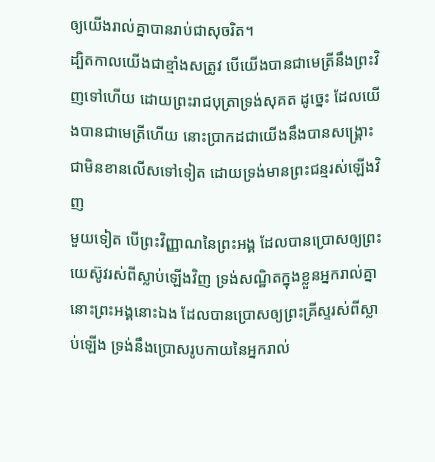ឲ្យយើងរាល់គ្នាបានរាប់ជាសុចរិត។
ដ្បិតកាលយើងជាខ្មាំងសត្រូវ បើយើងបានជាមេត្រីនឹងព្រះវិញទៅហើយ ដោយព្រះរាជបុត្រាទ្រង់សុគត ដូច្នេះ ដែលយើងបានជាមេត្រីហើយ នោះប្រាកដជាយើងនឹងបានសង្គ្រោះជាមិនខានលើសទៅទៀត ដោយទ្រង់មានព្រះជន្មរស់ឡើងវិញ
មួយទៀត បើព្រះវិញ្ញាណនៃព្រះអង្គ ដែលបានប្រោសឲ្យព្រះយេស៊ូវរស់ពីស្លាប់ឡើងវិញ ទ្រង់សណ្ឋិតក្នុងខ្លួនអ្នករាល់គ្នា នោះព្រះអង្គនោះឯង ដែលបានប្រោសឲ្យព្រះគ្រីស្ទរស់ពីស្លាប់ឡើង ទ្រង់នឹងប្រោសរូបកាយនៃអ្នករាល់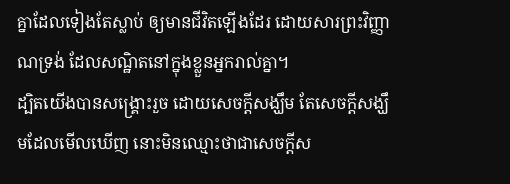គ្នាដែលទៀងតែស្លាប់ ឲ្យមានជីវិតឡើងដែរ ដោយសារព្រះវិញ្ញាណទ្រង់ ដែលសណ្ឋិតនៅក្នុងខ្លួនអ្នករាល់គ្នា។
ដ្បិតយើងបានសង្គ្រោះរួច ដោយសេចក្ដីសង្ឃឹម តែសេចក្ដីសង្ឃឹមដែលមើលឃើញ នោះមិនឈ្មោះថាជាសេចក្ដីស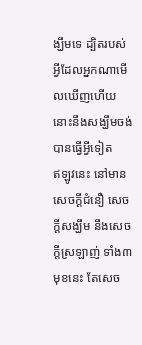ង្ឃឹមទេ ដ្បិតរបស់អ្វីដែលអ្នកណាមើលឃើញហើយ នោះនឹងសង្ឃឹមចង់បានធ្វើអ្វីទៀត
ឥឡូវនេះ នៅមានសេចក្ដីជំនឿ សេចក្ដីសង្ឃឹម នឹងសេចក្ដីស្រឡាញ់ ទាំង៣មុខនេះ តែសេច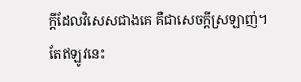ក្ដីដែលវិសេសជាងគេ គឺជាសេចក្ដីស្រឡាញ់។
តែឥឡូវនេះ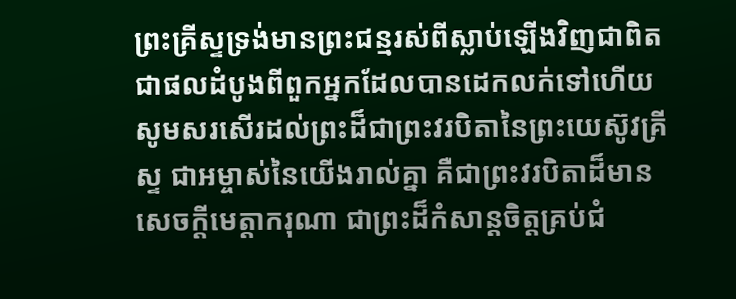ព្រះគ្រីស្ទទ្រង់មានព្រះជន្មរស់ពីស្លាប់ឡើងវិញជាពិត ជាផលដំបូងពីពួកអ្នកដែលបានដេកលក់ទៅហើយ
សូមសរសើរដល់ព្រះដ៏ជាព្រះវរបិតានៃព្រះយេស៊ូវគ្រីស្ទ ជាអម្ចាស់នៃយើងរាល់គ្នា គឺជាព្រះវរបិតាដ៏មានសេចក្ដីមេត្តាករុណា ជាព្រះដ៏កំសាន្តចិត្តគ្រប់ជំ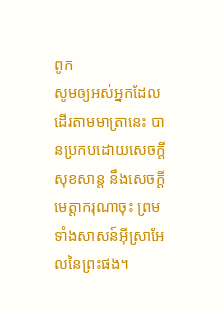ពូក
សូមឲ្យអស់អ្នកដែលដើរតាមមាត្រានេះ បានប្រកបដោយសេចក្ដីសុខសាន្ត នឹងសេចក្ដីមេត្តាករុណាចុះ ព្រមទាំងសាសន៍អ៊ីស្រាអែលនៃព្រះផង។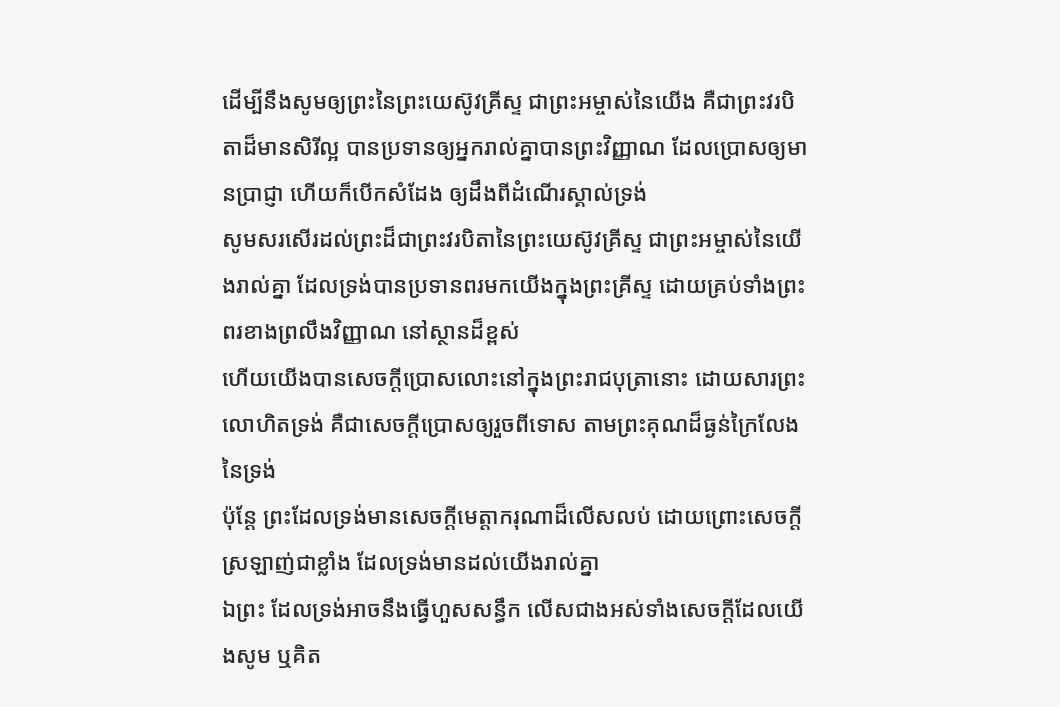ដើម្បីនឹងសូមឲ្យព្រះនៃព្រះយេស៊ូវគ្រីស្ទ ជាព្រះអម្ចាស់នៃយើង គឺជាព្រះវរបិតាដ៏មានសិរីល្អ បានប្រទានឲ្យអ្នករាល់គ្នាបានព្រះវិញ្ញាណ ដែលប្រោសឲ្យមានប្រាជ្ញា ហើយក៏បើកសំដែង ឲ្យដឹងពីដំណើរស្គាល់ទ្រង់
សូមសរសើរដល់ព្រះដ៏ជាព្រះវរបិតានៃព្រះយេស៊ូវគ្រីស្ទ ជាព្រះអម្ចាស់នៃយើងរាល់គ្នា ដែលទ្រង់បានប្រទានពរមកយើងក្នុងព្រះគ្រីស្ទ ដោយគ្រប់ទាំងព្រះពរខាងព្រលឹងវិញ្ញាណ នៅស្ថានដ៏ខ្ពស់
ហើយយើងបានសេចក្ដីប្រោសលោះនៅក្នុងព្រះរាជបុត្រានោះ ដោយសារព្រះលោហិតទ្រង់ គឺជាសេចក្ដីប្រោសឲ្យរួចពីទោស តាមព្រះគុណដ៏ធ្ងន់ក្រៃលែងនៃទ្រង់
ប៉ុន្តែ ព្រះដែលទ្រង់មានសេចក្ដីមេត្តាករុណាដ៏លើសលប់ ដោយព្រោះសេចក្ដីស្រឡាញ់ជាខ្លាំង ដែលទ្រង់មានដល់យើងរាល់គ្នា
ឯព្រះ ដែលទ្រង់អាចនឹងធ្វើហួសសន្ធឹក លើសជាងអស់ទាំងសេចក្ដីដែលយើងសូម ឬគិត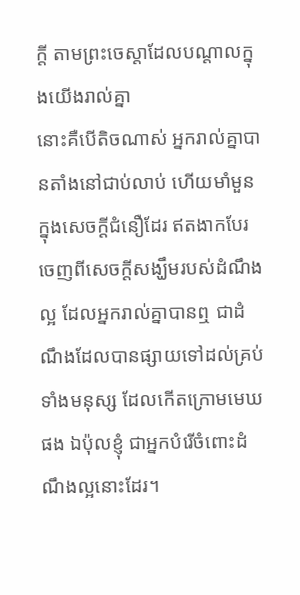ក្តី តាមព្រះចេស្តាដែលបណ្តាលក្នុងយើងរាល់គ្នា
នោះគឺបើតិចណាស់ អ្នករាល់គ្នាបានតាំងនៅជាប់លាប់ ហើយមាំមួន ក្នុងសេចក្ដីជំនឿដែរ ឥតងាកបែរចេញពីសេចក្ដីសង្ឃឹមរបស់ដំណឹងល្អ ដែលអ្នករាល់គ្នាបានឮ ជាដំណឹងដែលបានផ្សាយទៅដល់គ្រប់ទាំងមនុស្ស ដែលកើតក្រោមមេឃផង ឯប៉ុលខ្ញុំ ជាអ្នកបំរើចំពោះដំណឹងល្អនោះដែរ។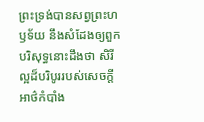ព្រះទ្រង់បានសព្វព្រះហឫទ័យ នឹងសំដែងឲ្យពួកបរិសុទ្ធនោះដឹងថា សិរីល្អដ៏បរិបូររបស់សេចក្ដីអាថ៌កំបាំង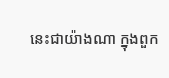នេះជាយ៉ាងណា ក្នុងពួក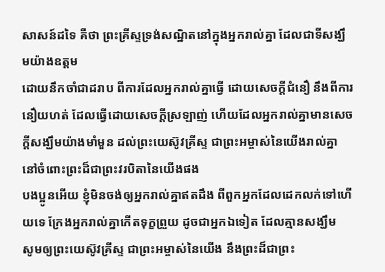សាសន៍ដទៃ គឺថា ព្រះគ្រីស្ទទ្រង់សណ្ឋិតនៅក្នុងអ្នករាល់គ្នា ដែលជាទីសង្ឃឹមយ៉ាងឧត្តម
ដោយនឹកចាំជាដរាប ពីការដែលអ្នករាល់គ្នាធ្វើ ដោយសេចក្ដីជំនឿ នឹងពីការនឿយហត់ ដែលធ្វើដោយសេចក្ដីស្រឡាញ់ ហើយដែលអ្នករាល់គ្នាមានសេចក្ដីសង្ឃឹមយ៉ាងមាំមួន ដល់ព្រះយេស៊ូវគ្រីស្ទ ជាព្រះអម្ចាស់នៃយើងរាល់គ្នា នៅចំពោះព្រះដ៏ជាព្រះវរបិតានៃយើងផង
បងប្អូនអើយ ខ្ញុំមិនចង់ឲ្យអ្នករាល់គ្នាឥតដឹង ពីពួកអ្នកដែលដេកលក់ទៅហើយទេ ក្រែងអ្នករាល់គ្នាកើតទុក្ខព្រួយ ដូចជាអ្នកឯទៀត ដែលគ្មានសង្ឃឹម
សូមឲ្យព្រះយេស៊ូវគ្រីស្ទ ជាព្រះអម្ចាស់នៃយើង នឹងព្រះដ៏ជាព្រះ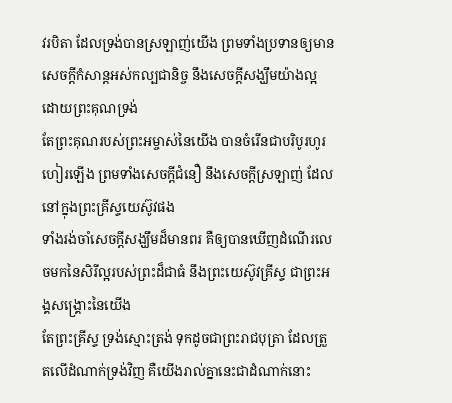វរបិតា ដែលទ្រង់បានស្រឡាញ់យើង ព្រមទាំងប្រទានឲ្យមានសេចក្ដីកំសាន្តអស់កល្បជានិច្ច នឹងសេចក្ដីសង្ឃឹមយ៉ាងល្អ ដោយព្រះគុណទ្រង់
តែព្រះគុណរបស់ព្រះអម្ចាស់នៃយើង បានចំរើនជាបរិបូរហូរហៀរឡើង ព្រមទាំងសេចក្ដីជំនឿ នឹងសេចក្ដីស្រឡាញ់ ដែលនៅក្នុងព្រះគ្រីស្ទយេស៊ូវផង
ទាំងរង់ចាំសេចក្ដីសង្ឃឹមដ៏មានពរ គឺឲ្យបានឃើញដំណើរលេចមកនៃសិរីល្អរបស់ព្រះដ៏ជាធំ នឹងព្រះយេស៊ូវគ្រីស្ទ ជាព្រះអង្គសង្គ្រោះនៃយើង
តែព្រះគ្រីស្ទ ទ្រង់ស្មោះត្រង់ ទុកដូចជាព្រះរាជបុត្រា ដែលត្រួតលើដំណាក់ទ្រង់វិញ គឺយើងរាល់គ្នានេះជាដំណាក់នោះ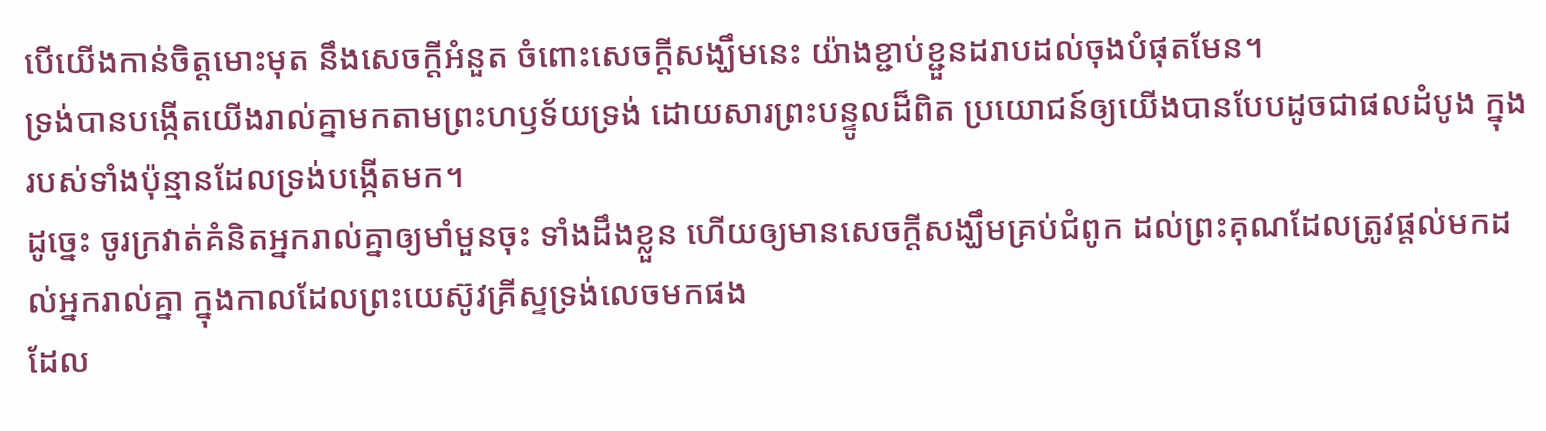បើយើងកាន់ចិត្តមោះមុត នឹងសេចក្ដីអំនួត ចំពោះសេចក្ដីសង្ឃឹមនេះ យ៉ាងខ្ជាប់ខ្ជួនដរាបដល់ចុងបំផុតមែន។
ទ្រង់បានបង្កើតយើងរាល់គ្នាមកតាមព្រះហឫទ័យទ្រង់ ដោយសារព្រះបន្ទូលដ៏ពិត ប្រយោជន៍ឲ្យយើងបានបែបដូចជាផលដំបូង ក្នុងរបស់ទាំងប៉ុន្មានដែលទ្រង់បង្កើតមក។
ដូច្នេះ ចូរក្រវាត់គំនិតអ្នករាល់គ្នាឲ្យមាំមួនចុះ ទាំងដឹងខ្លួន ហើយឲ្យមានសេចក្ដីសង្ឃឹមគ្រប់ជំពូក ដល់ព្រះគុណដែលត្រូវផ្តល់មកដល់អ្នករាល់គ្នា ក្នុងកាលដែលព្រះយេស៊ូវគ្រីស្ទទ្រង់លេចមកផង
ដែល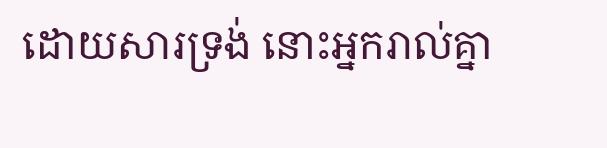ដោយសារទ្រង់ នោះអ្នករាល់គ្នា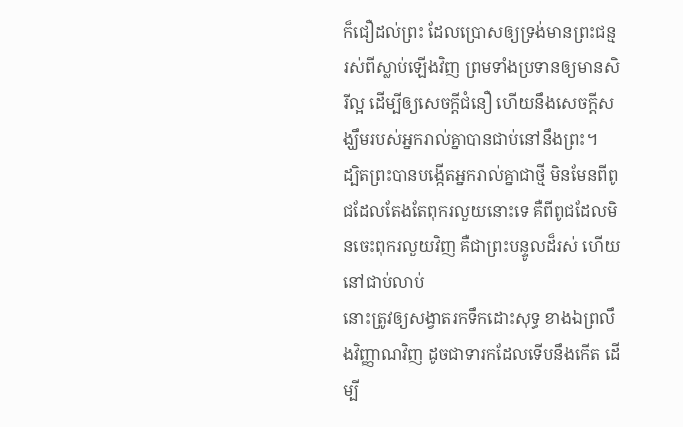ក៏ជឿដល់ព្រះ ដែលប្រោសឲ្យទ្រង់មានព្រះជន្មរស់ពីស្លាប់ឡើងវិញ ព្រមទាំងប្រទានឲ្យមានសិរីល្អ ដើម្បីឲ្យសេចក្ដីជំនឿ ហើយនឹងសេចក្ដីសង្ឃឹមរបស់អ្នករាល់គ្នាបានជាប់នៅនឹងព្រះ។
ដ្បិតព្រះបានបង្កើតអ្នករាល់គ្នាជាថ្មី មិនមែនពីពូជដែលតែងតែពុករលួយនោះទេ គឺពីពូជដែលមិនចេះពុករលួយវិញ គឺជាព្រះបន្ទូលដ៏រស់ ហើយនៅជាប់លាប់
នោះត្រូវឲ្យសង្វាតរកទឹកដោះសុទ្ធ ខាងឯព្រលឹងវិញ្ញាណវិញ ដូចជាទារកដែលទើបនឹងកើត ដើម្បី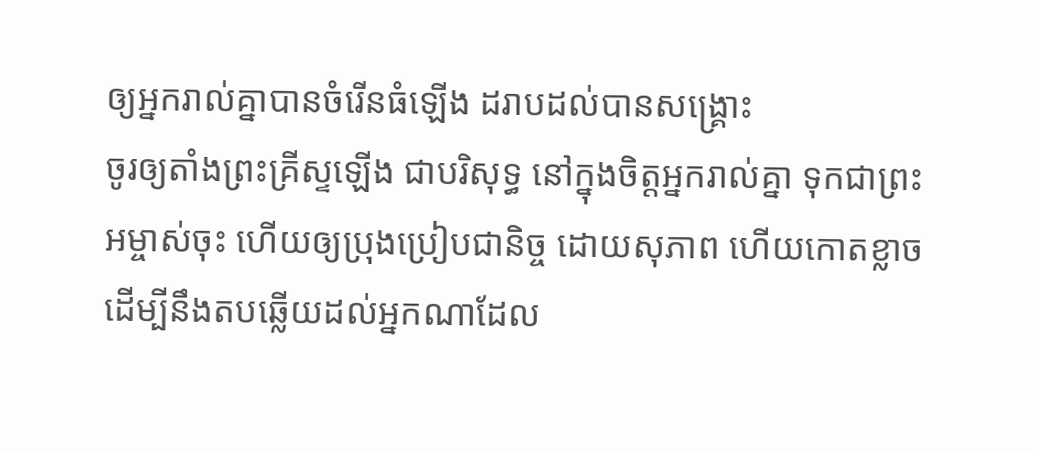ឲ្យអ្នករាល់គ្នាបានចំរើនធំឡើង ដរាបដល់បានសង្គ្រោះ
ចូរឲ្យតាំងព្រះគ្រីស្ទឡើង ជាបរិសុទ្ធ នៅក្នុងចិត្តអ្នករាល់គ្នា ទុកជាព្រះអម្ចាស់ចុះ ហើយឲ្យប្រុងប្រៀបជានិច្ច ដោយសុភាព ហើយកោតខ្លាច ដើម្បីនឹងតបឆ្លើយដល់អ្នកណាដែល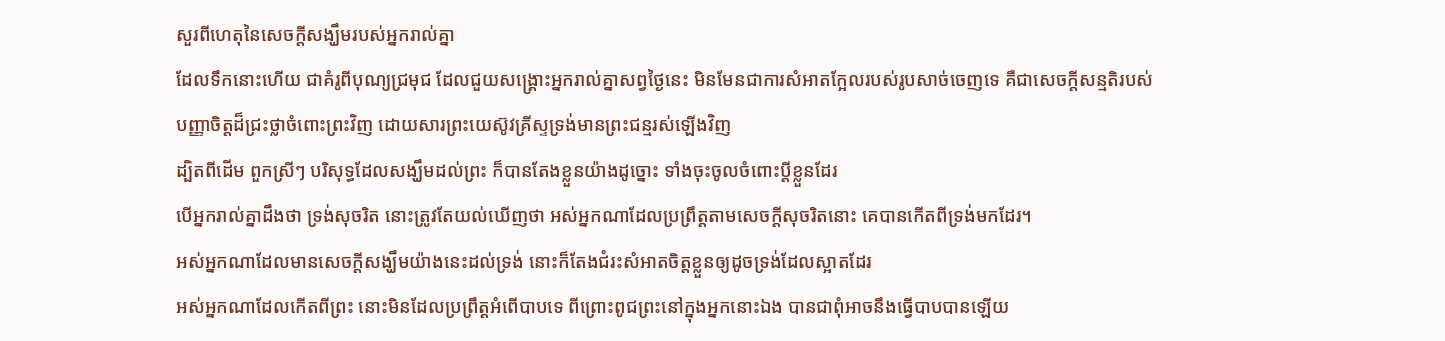សួរពីហេតុនៃសេចក្ដីសង្ឃឹមរបស់អ្នករាល់គ្នា
ដែលទឹកនោះហើយ ជាគំរូពីបុណ្យជ្រមុជ ដែលជួយសង្គ្រោះអ្នករាល់គ្នាសព្វថ្ងៃនេះ មិនមែនជាការសំអាតក្អែលរបស់រូបសាច់ចេញទេ គឺជាសេចក្ដីសន្មតិរបស់បញ្ញាចិត្តដ៏ជ្រះថ្លាចំពោះព្រះវិញ ដោយសារព្រះយេស៊ូវគ្រីស្ទទ្រង់មានព្រះជន្មរស់ឡើងវិញ
ដ្បិតពីដើម ពួកស្រីៗ បរិសុទ្ធដែលសង្ឃឹមដល់ព្រះ ក៏បានតែងខ្លួនយ៉ាងដូច្នោះ ទាំងចុះចូលចំពោះប្ដីខ្លួនដែរ
បើអ្នករាល់គ្នាដឹងថា ទ្រង់សុចរិត នោះត្រូវតែយល់ឃើញថា អស់អ្នកណាដែលប្រព្រឹត្តតាមសេចក្ដីសុចរិតនោះ គេបានកើតពីទ្រង់មកដែរ។
អស់អ្នកណាដែលមានសេចក្ដីសង្ឃឹមយ៉ាងនេះដល់ទ្រង់ នោះក៏តែងជំរះសំអាតចិត្តខ្លួនឲ្យដូចទ្រង់ដែលស្អាតដែរ
អស់អ្នកណាដែលកើតពីព្រះ នោះមិនដែលប្រព្រឹត្តអំពើបាបទេ ពីព្រោះពូជព្រះនៅក្នុងអ្នកនោះឯង បានជាពុំអាចនឹងធ្វើបាបបានឡើយ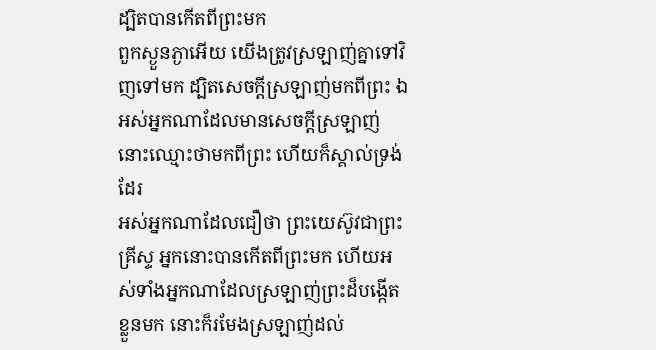ដ្បិតបានកើតពីព្រះមក
ពួកស្ងួនភ្ងាអើយ យើងត្រូវស្រឡាញ់គ្នាទៅវិញទៅមក ដ្បិតសេចក្ដីស្រឡាញ់មកពីព្រះ ឯអស់អ្នកណាដែលមានសេចក្ដីស្រឡាញ់ នោះឈ្មោះថាមកពីព្រះ ហើយក៏ស្គាល់ទ្រង់ដែរ
អស់អ្នកណាដែលជឿថា ព្រះយេស៊ូវជាព្រះគ្រីស្ទ អ្នកនោះបានកើតពីព្រះមក ហើយអស់ទាំងអ្នកណាដែលស្រឡាញ់ព្រះដ៏បង្កើតខ្លួនមក នោះក៏រមែងស្រឡាញ់ដល់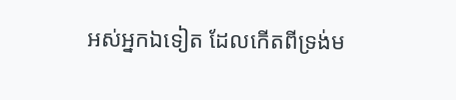អស់អ្នកឯទៀត ដែលកើតពីទ្រង់ម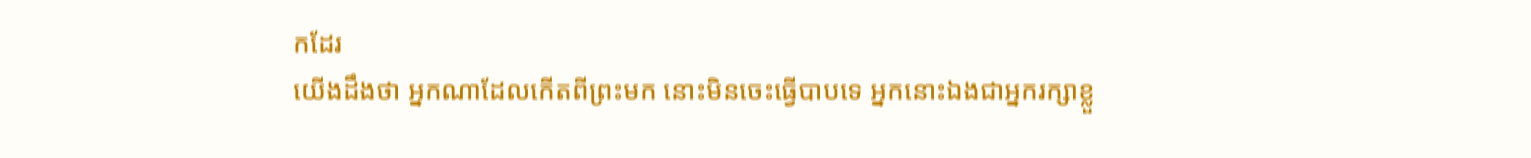កដែរ
យើងដឹងថា អ្នកណាដែលកើតពីព្រះមក នោះមិនចេះធ្វើបាបទេ អ្នកនោះឯងជាអ្នករក្សាខ្លួ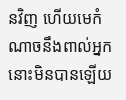នវិញ ហើយមេកំណាចនឹងពាល់អ្នកនោះមិនបានឡើយ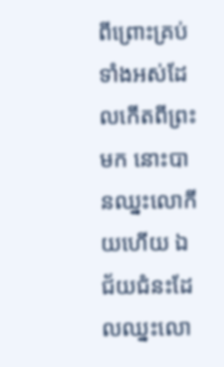ពីព្រោះគ្រប់ទាំងអស់ដែលកើតពីព្រះមក នោះបានឈ្នះលោកីយហើយ ឯជ័យជំនះដែលឈ្នះលោ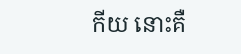កីយ នោះគឺ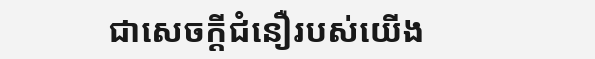ជាសេចក្ដីជំនឿរបស់យើង